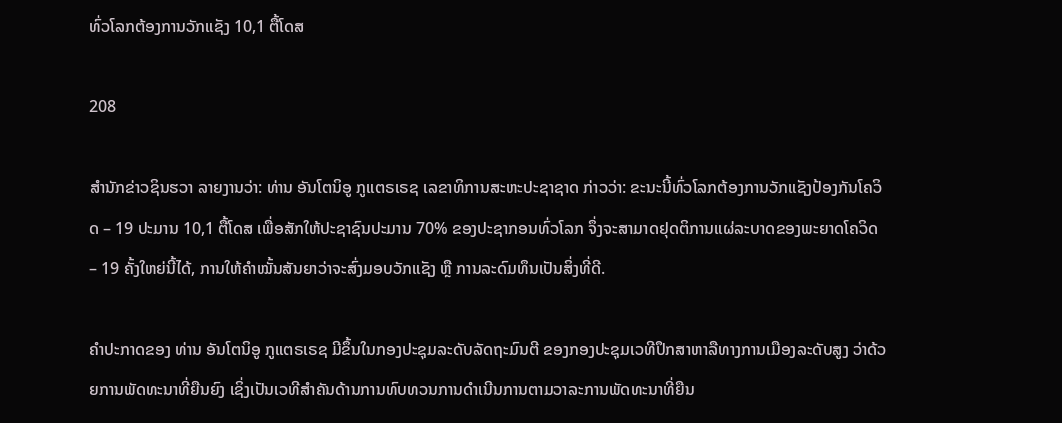ທົ່ວໂລກຕ້ອງການວັກແຊັງ 10,1 ຕື້ໂດສ

208

ສຳນັກຂ່າວຊິນຮວາ ລາຍງານວ່າ: ທ່ານ ອັນໂຕນິອູ ກູແຕຣເຣຊ ເລຂາທິການສະຫະປະຊາຊາດ ກ່າວວ່າ: ຂະນະນີ້ທົ່ວໂລກຕ້ອງການວັກແຊັງປ້ອງກັນໂຄວິດ – 19 ປະມານ 10,1 ຕື້ໂດສ ເພື່ອສັກໃຫ້ປະຊາຊົນປະມານ 70% ຂອງປະຊາກອນທົ່ວໂລກ ຈຶ່ງຈະສາມາດຢຸດຕິການແຜ່ລະບາດຂອງພະຍາດໂຄວິດ – 19 ຄັ້ງໃຫຍ່ນີ້ໄດ້, ການໃຫ້ຄຳໝັ້ນສັນຍາວ່າຈະສົ່ງມອບວັກແຊັງ ຫຼື ການລະດົມທຶນເປັນສິ່ງທີ່ດີ.

ຄຳປະກາດຂອງ ທ່ານ ອັນໂຕນິອູ ກູແຕຣເຣຊ ມີຂຶ້ນໃນກອງປະຊຸມລະດັບລັດຖະມົນຕີ ຂອງກອງປະຊຸມເວທີປຶກສາຫາລືທາງການເມືອງລະດັບສູງ ວ່າດ້ວຍການພັດທະນາທີ່ຍືນຍົງ ເຊິ່ງເປັນເວທີສຳຄັນດ້ານການທົບທວນການດຳເນີນການຕາມວາລະການພັດທະນາທີ່ຍືນ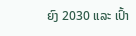ຍົງ 2030 ແລະ ເປົ້າ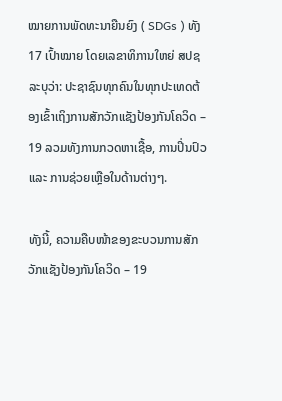ໝາຍການພັດທະນາຍືນຍົງ ( SDGs ) ທັງ 17 ເປົ້າໝາຍ ໂດຍເລຂາທິການໃຫຍ່ ສປຊ ລະບຸວ່າ: ປະຊາຊົນທຸກຄົນໃນທຸກປະເທດຕ້ອງເຂົ້າເຖິງການສັກວັກແຊັງປ້ອງກັນໂຄວິດ – 19 ລວມທັງການກວດຫາເຊື້ອ, ການປິ່ນປົວ ແລະ ການຊ່ວຍເຫຼືອໃນດ້ານຕ່າງໆ.

ທັງນີ້, ຄວາມຄືບໜ້າຂອງຂະບວນການສັກວັກແຊັງປ້ອງກັນໂຄວິດ – 19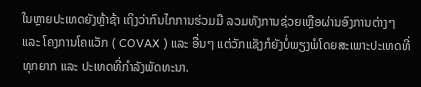ໃນຫຼາຍປະເທດຍັງຫຼ້າຊ້າ ເຖິງວ່າກົນໄກການຮ່ວມມື ລວມທັງການຊ່ວຍເຫຼືອຜ່ານອົງການຕ່າງໆ ແລະ ໂຄງການໂຄແວັກ ( COVAX ) ແລະ ອື່ນໆ ແຕ່ວັກແຊັງກໍຍັງບໍ່ພຽງພໍໂດຍສະເພາະປະເທດທີ່ທຸກຍາກ ແລະ ປະເທດທີ່ກຳລັງພັດທະນາ.